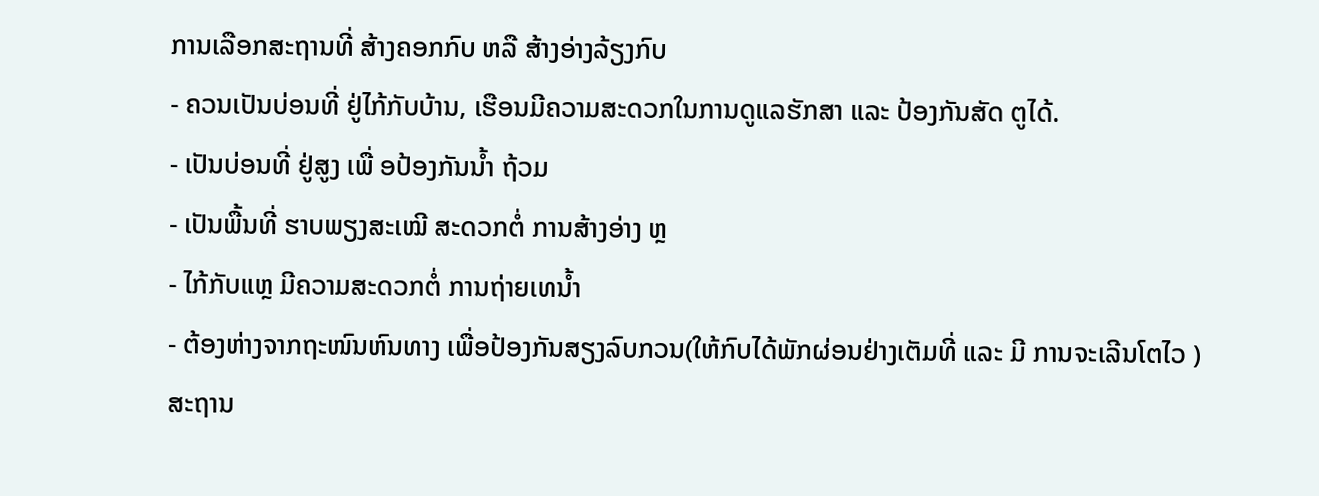ການເລືອກສະຖານທີ່ ສ້າງຄອກກົບ ຫລື ສ້າງອ່າງລ້ຽງກົບ
- ຄວນເປັນບ່ອນທີ່ ຢູ່ໄກ້ກັບບ້ານ, ເຮືອນມີຄວາມສະດວກໃນການດູແລຮັກສາ ແລະ ປ້ອງກັນສັດ ຕູໄດ້.
- ເປັນບ່ອນທີ່ ຢູ່ສູງ ເພື່ ອປ້ອງກັນນ້ຳ ຖ້ວມ
- ເປັນພື້ນທີ່ ຮາບພຽງສະເໝີ ສະດວກຕໍ່ ການສ້າງອ່າງ ຫຼ
- ໄກ້ກັບແຫຼ ມີຄວາມສະດວກຕໍ່ ການຖ່າຍເທນ້ຳ
- ຕ້ອງຫ່າງຈາກຖະໜົນຫົນທາງ ເພື່ອປ້ອງກັນສຽງລົບກວນ(ໃຫ້ກົບໄດ້ພັກຜ່ອນຢ່າງເຕັມທີ່ ແລະ ມີ ການຈະເລີນໂຕໄວ )
ສະຖານ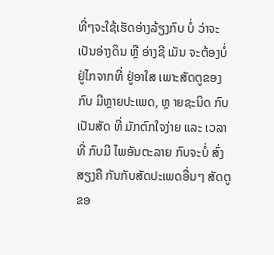ທີ່ໆຈະໃຊ້ເຮັດອ່າງລ້ຽງກົບ ບໍ່ ວ່າຈະເປັນອ່າງດິນ ຫຼື ອ່າງຊີ ເມັນ ຈະຕ້ອງບໍ່ ຢູ່ໄກຈາກທີ່ ຢູ່ອາໃສ ເພາະສັດຕູຂອງ ກົບ ມີຫຼາຍປະເພດ, ຫຼ າຍຊະນິດ ກົບເປັນສັດ ທີ່ ມັກຕົກໃຈງ່າຍ ແລະ ເວລາທີ່ ກົບມີ ໄພອັນຕະລາຍ ກົບຈະບໍ່ ສົ່ງ ສຽງຄື ກັນກັບສັດປະເພດອື່ນໆ ສັດຕູຂອ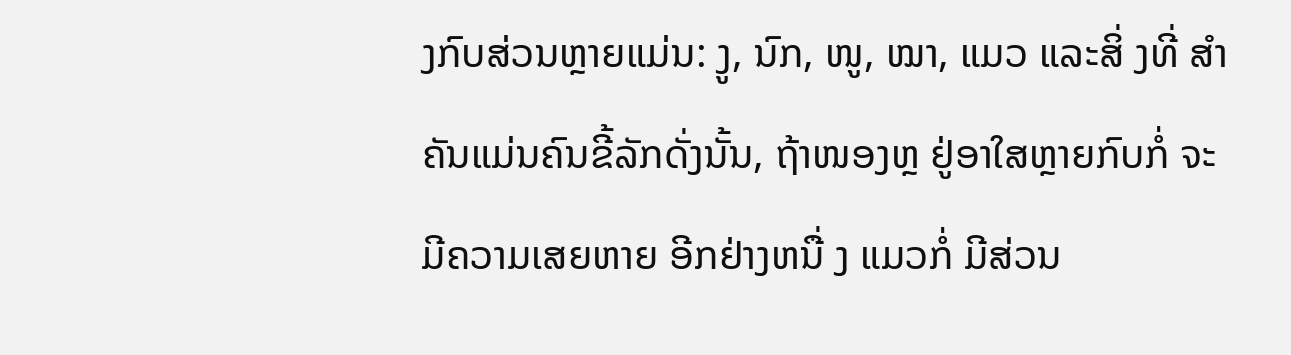ງກົບສ່ວນຫຼາຍແມ່ນ: ງູ, ນົກ, ໜູ, ໝາ, ແມວ ແລະສິ່ ງທີ່ ສຳຄັນແມ່ນຄົນຂີ້ລັກດັ່ງນັ້ນ, ຖ້າໜອງຫຼ ຢູ່ອາໃສຫຼາຍກົບກໍ່ ຈະມີຄວາມເສຍຫາຍ ອີກຢ່າງຫນື່ ງ ແມວກໍ່ ມີສ່ວນ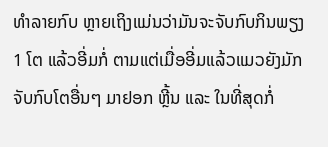ທຳລາຍກົບ ຫຼາຍເຖິງແມ່ນວ່າມັນຈະຈັບກົບກິນພຽງ 1 ໂຕ ແລ້ວອີ່ມກໍ່ ຕາມແຕ່ເມື່ອອີ່ມແລ້ວແມວຍັງມັກຈັບກົບໂຕອື່ນໆ ມາຢອກ ຫຼີ້ນ ແລະ ໃນທີ່ສຸດກໍ່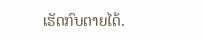ເຮັດກົບຕາຍໄດ້.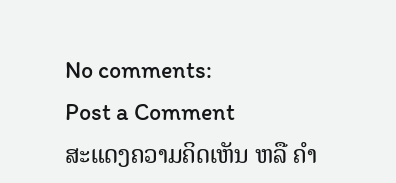No comments:
Post a Comment
ສະແດງຄວາມຄິດເຫັນ ຫລື ຄຳ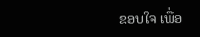ຂອບໃຈ ເພື່ອ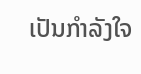ເປັນກຳລັງໃຈ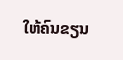ໃຫ້ຄົນຂຽນ